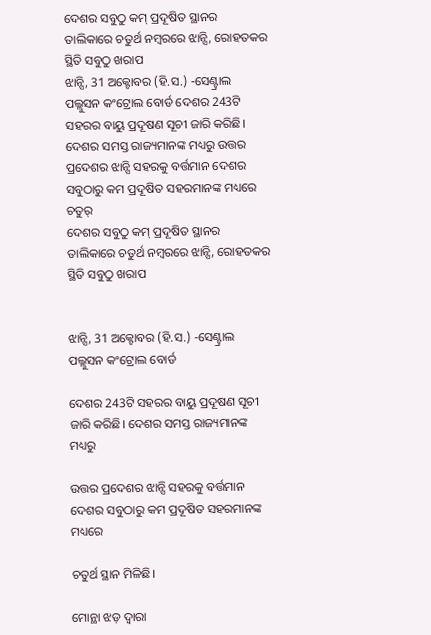ଦେଶର ସବୁଠୁ କମ୍ ପ୍ରଦୂଷିତ ସ୍ଥାନର ତାଲିକାରେ ଚତୁର୍ଥ ନମ୍ବରରେ ଝାନ୍ସି, ରୋହତକର ସ୍ଥିତି ସବୁଠୁ ଖରାପ
ଝାନ୍ସି, 31 ଅକ୍ଟୋବର (ହି.ସ.) -ସେଣ୍ଟ୍ରାଲ ପଲ୍ଲୁସନ କଂଟ୍ରୋଲ ବୋର୍ଡ ଦେଶର 243ଟି ସହରର ବାୟୁ ପ୍ରଦୂଷଣ ସୂଚୀ ଜାରି କରିଛି। ଦେଶର ସମସ୍ତ ରାଜ୍ୟମାନଙ୍କ ମଧ୍ୟରୁ ଉତ୍ତର ପ୍ରଦେଶର ଝାନ୍ସି ସହରକୁ ବର୍ତ୍ତମାନ ଦେଶର ସବୁଠାରୁ କମ ପ୍ରଦୂଷିତ ସହରମାନଙ୍କ ମଧ୍ୟରେ ଚତୁର୍
ଦେଶର ସବୁଠୁ କମ୍ ପ୍ରଦୂଷିତ ସ୍ଥାନର ତାଲିକାରେ ଚତୁର୍ଥ ନମ୍ବରରେ ଝାନ୍ସି, ରୋହତକର     ସ୍ଥିତି ସବୁଠୁ ଖରାପ


ଝାନ୍ସି, 31 ଅକ୍ଟୋବର (ହି.ସ.) -ସେଣ୍ଟ୍ରାଲ ପଲ୍ଲୁସନ କଂଟ୍ରୋଲ ବୋର୍ଡ

ଦେଶର 243ଟି ସହରର ବାୟୁ ପ୍ରଦୂଷଣ ସୂଚୀ ଜାରି କରିଛି। ଦେଶର ସମସ୍ତ ରାଜ୍ୟମାନଙ୍କ ମଧ୍ୟରୁ

ଉତ୍ତର ପ୍ରଦେଶର ଝାନ୍ସି ସହରକୁ ବର୍ତ୍ତମାନ ଦେଶର ସବୁଠାରୁ କମ ପ୍ରଦୂଷିତ ସହରମାନଙ୍କ ମଧ୍ୟରେ

ଚତୁର୍ଥ ସ୍ଥାନ ମିଳିଛି।

ମୋନ୍ଥା ଝଡ଼ ଦ୍ୱାରା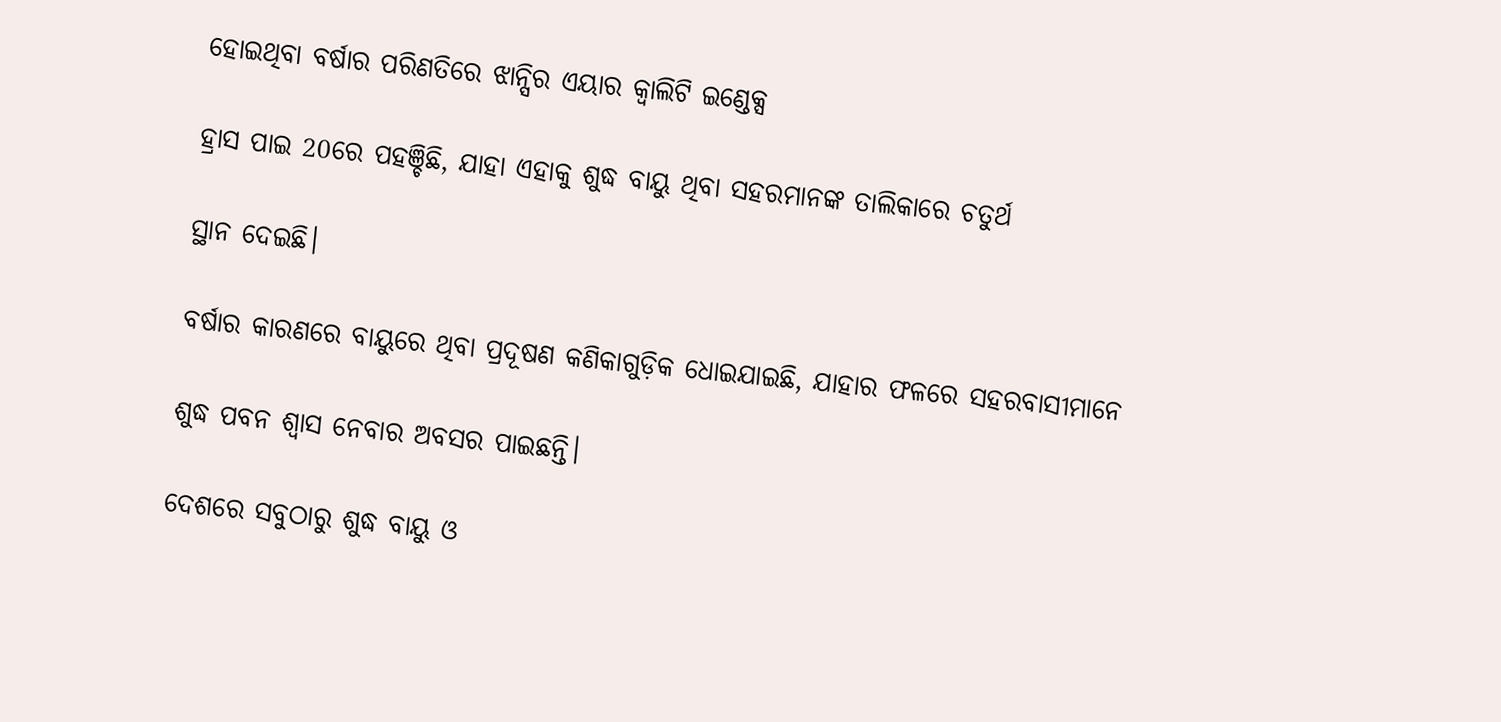ହୋଇଥିବା ବର୍ଷାର ପରିଣତିରେ ଝାନ୍ସିର ଏୟାର କ୍ୱାଲିଟି ଇଣ୍ଡେକ୍ସ

ହ୍ରାସ ପାଇ 20ରେ ପହଞ୍ଚିଛି, ଯାହା ଏହାକୁ ଶୁଦ୍ଧ ବାୟୁ ଥିବା ସହରମାନଙ୍କ ତାଲିକାରେ ଚତୁର୍ଥ

ସ୍ଥାନ ଦେଇଛି।

ବର୍ଷାର କାରଣରେ ବାୟୁରେ ଥିବା ପ୍ରଦୂଷଣ କଣିକାଗୁଡ଼ିକ ଧୋଇଯାଇଛି, ଯାହାର ଫଳରେ ସହରବାସୀମାନେ

ଶୁଦ୍ଧ ପବନ ଶ୍ୱାସ ନେବାର ଅବସର ପାଇଛନ୍ତି।

ଦେଶରେ ସବୁଠାରୁ ଶୁଦ୍ଧ ବାୟୁ ଓ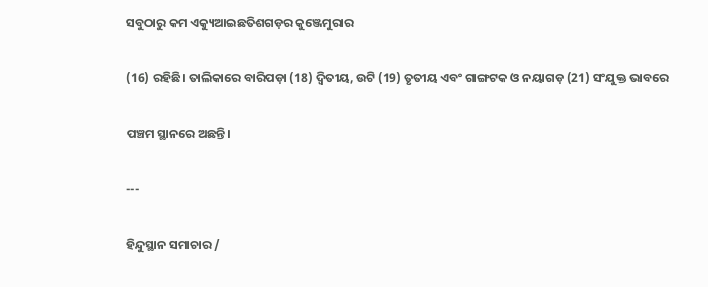ସବୁଠାରୁ କମ ଏକ୍ୟୁଆଇଛତିଶଗଡ଼ର କୁଞ୍ଜେମୁରାର

(16) ରହିଛି। ତାଲିକାରେ ବାରିପଡ଼ା (18) ଦ୍ୱିତୀୟ, ଉଟି (19) ତୃତୀୟ ଏବଂ ଗାଙ୍ଗଟକ ଓ ନୟାଗଡ଼ (21) ସଂଯୁକ୍ତ ଭାବରେ

ପଞ୍ଚମ ସ୍ଥାନରେ ଅଛନ୍ତି।

---

ହିନ୍ଦୁସ୍ଥାନ ସମାଚାର /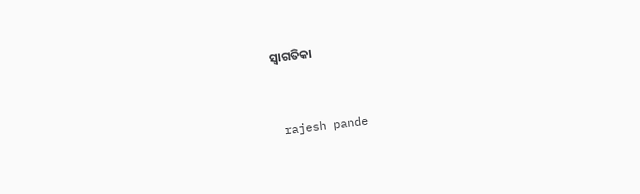ସ୍ୱାଗତିକା


 rajesh pande